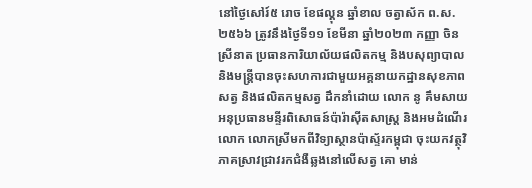នៅថ្ងៃសៅរ៍៥ រោច ខែផល្គុន ឆ្នាំខាល ចត្វាស័ក ព.ស.២៥៦៦ ត្រូវនឹងថ្ងៃទី១១ ខែមីនា ឆ្នាំ២០២៣ កញ្ញា ចិន ស្រីនាត ប្រធានការិយាល័យផលិតកម្ម និងបសុព្យាបាល និងមន្ត្រីបានចុះសហការជាមួយអគ្គនាយកដ្ឋានសុខភាពសត្វ និងផលិតកម្មសត្វ ដឹកនាំដោយ លោក នូ គឹមសាយ អនុប្រធានមន្ទីរពិសោធន៍ប៉ារ៉ាស៊ីតសាស្រ្ត និងអមដំណើរលោក លោកស្រីមកពីវិទ្យាស្ថានប៉ាស្ទ័រកម្ពុជា ចុះយកវត្ថុវិភាគស្រាវជ្រាវរកជំងឺឆ្លងនៅលើសត្វ គោ មាន់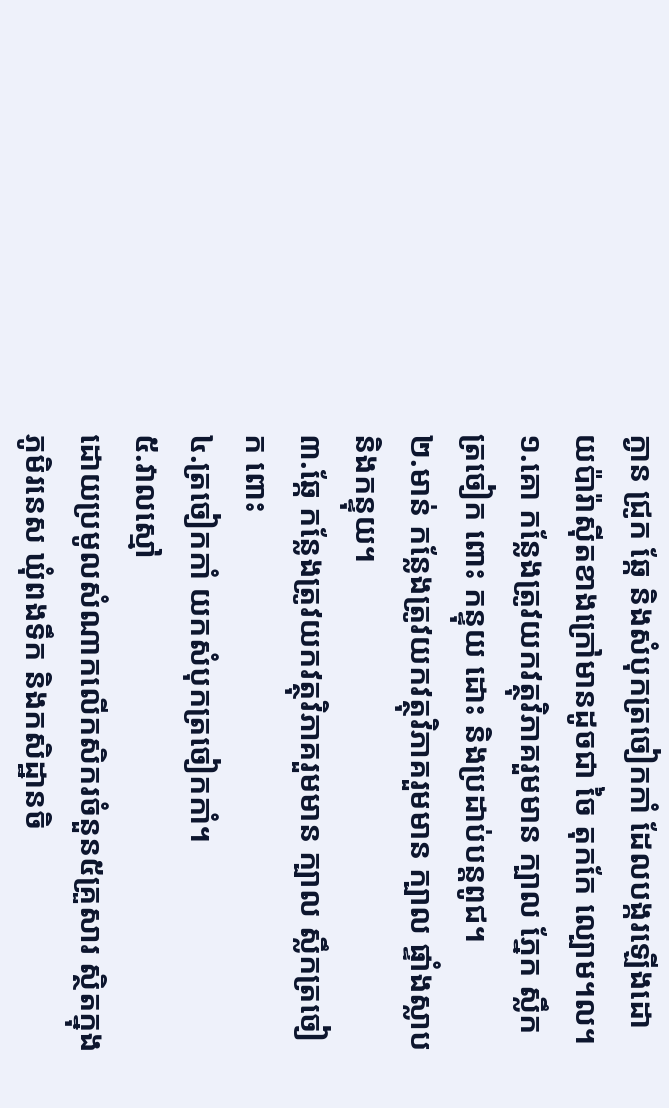ក្ងាន ជ្រូក ឆ្កែ និងសំបុកត្រចៀកកាំ ដែលបង្ករឡើងដោយប៉ារ៉ាស៊ីតខាងក្រៅមានដូចជា ចៃ តុកកែ ល្បោម។ល។
១.គោ កន្លែងត្រូវយកវត្ថុវិភាគរួមមាន ក្បាល ភ្នែក ស្លឹកត្រចៀក ពោះ កន្ទុយ ដោះ និងប្រដាប់បន្តពូជ។
២.មាន់ កន្លែងត្រូវយកវត្ថុវិភាគរួមមាន ក្បាល ផ្ទាំងស្លាប និងកន្ទុយ។
៣.ឆ្កែ កន្លែងត្រូវយកវត្ថុវិភាគរួមមាន ក្បាល ស្លឹកត្រចៀក ពោះ
៤.ត្រចៀកកាំ យកសំបុកត្រចៀកកាំ។
៥.វាលស្មៅ
ដោយប្រមូលសំណាកលើកសិករចំនួន៥គ្រួសារ ស្ថិតក្នុងភូមិរនេស ឃុំពងទឹក និងកសិដ្ឋានចិ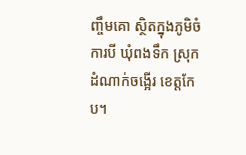ញ្ចឹមគោ ស្ថិតក្នុងភូមិចំការបី ឃុំពងទឹក ស្រុកដំណាក់ចង្អើរ ខេត្តកែប។